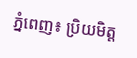ភ្នំពេញ៖ ប្រិយមិត្ត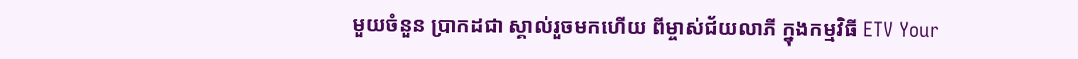មួយចំនួន ប្រាកដជា ស្គាល់រួចមកហើយ ពីម្ចាស់ជ័យលាភី ក្នុងកម្មវិធី ETV Your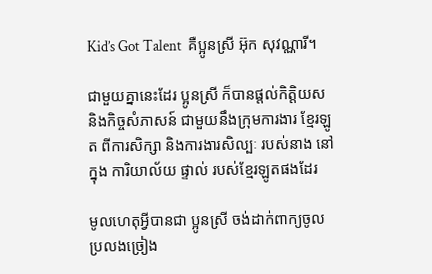Kid’s Got Talent  គឺប្អូនស្រី អ៊ុក សុវណ្ណារី។

ជាមួយគ្នានេះដែរ ប្អូនស្រី ក៏បានផ្តល់កិត្ដិយស និងកិច្ចសំភាសន៍ ជាមួយនឹងក្រុមការងារ ខ្មែរឡូត ពីការសិក្សា និងការងារសិល្បៈ របស់នាង នៅក្នុង ការិយាល័យ ផ្ទាល់ របស់ខ្មែរឡូតផងដែរ

មូលហេតុអ្វីបានជា ប្អូនស្រី ចង់ដាក់ពាក្យចូលប្រលងច្រៀង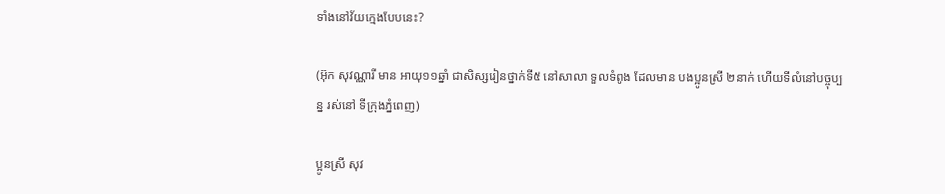ទាំងនៅវ័យក្មេងបែបនេះ?

(អ៊ុក សុវណ្ណារី មាន អាយុ១១ឆ្នាំ ជាសិស្សរៀនថ្នាក់ទី៥ នៅសាលា ទួលទំពូង ដែលមាន បងប្អូនស្រី ២នាក់ ហើយទីលំនៅបច្ចុប្បន្ន រស់នៅ ទីក្រុងភ្នំពេញ)

ប្អូនស្រី សុវ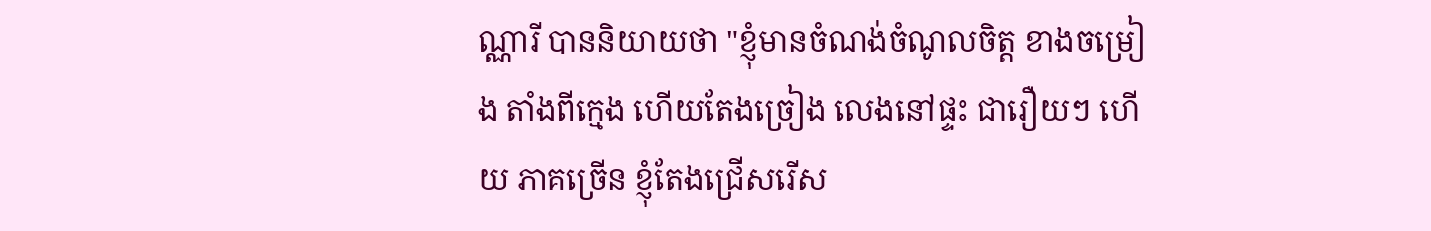ណ្ណារី បាននិយាយថា "ខ្ញុំមានចំណង់ចំណូលចិត្ត ខាងចម្រៀង តាំងពីក្មេង ហើយតែងច្រៀង លេងនៅផ្ទះ ជារឿយៗ ហើយ ភាគច្រើន ខ្ញុំតែងជ្រើសរើស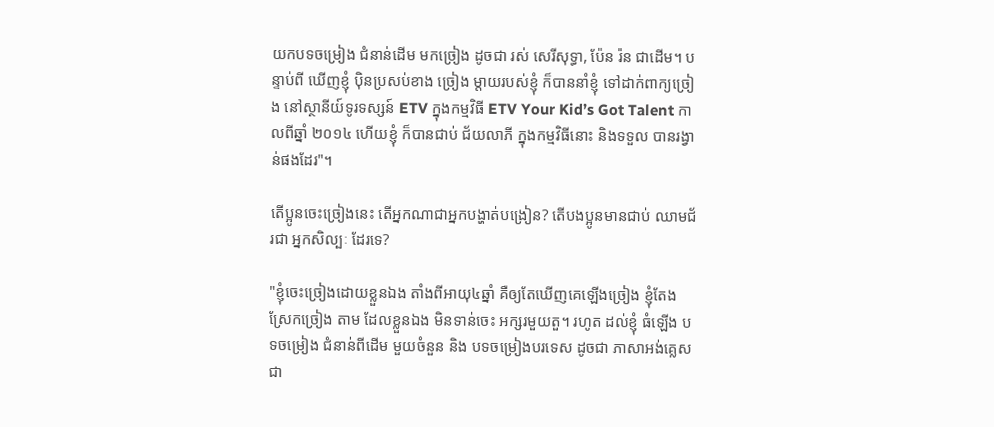យកបទចម្រៀង ជំនាន់ដើម មកច្រៀង ដូចជា រស់ សេរីសុទ្ធា, ប៉ែន រ៉ន ជាដើម។ បន្ទាប់ពី ឃើញខ្ញុំ ប៉ិនប្រសប់ខាង ច្រៀង ម្តាយរបស់ខ្ញុំ ក៏បាននាំខ្ញុំ ទៅដាក់ពាក្យច្រៀង នៅស្ថានីយ៍ទូរទស្សន៍ ETV ក្នុងកម្មវិធី ETV Your Kid’s Got Talent កាលពីឆ្នាំ ២០១៤ ហើយខ្ញុំ ក៏បានជាប់ ជ័យលាភី ក្នុងកម្មវិធីនោះ និងទទួល បានរង្វាន់ផងដែរ"។

តើប្អូនចេះច្រៀងនេះ តើអ្នកណាជាអ្នកបង្ហាត់បង្រៀន? តើបងប្អូនមានជាប់ ឈាមជ័រជា អ្នកសិល្បៈ ដែរទេ?

"ខ្ញុំចេះច្រៀងដោយខ្លួនឯង តាំងពីអាយុ៤ឆ្នាំ គឺឲ្យតែឃើញគេឡើងច្រៀង ខ្ញុំតែង ស្រែកច្រៀង តាម ដែលខ្លួនឯង មិនទាន់ចេះ អក្សរមួយតួ។ រហូត ដល់ខ្ញុំ ធំឡើង បទចម្រៀង ជំនាន់ពីដើម មួយចំនួន និង បទចម្រៀងបរទេស ដូចជា ភាសាអង់គ្លេស ជា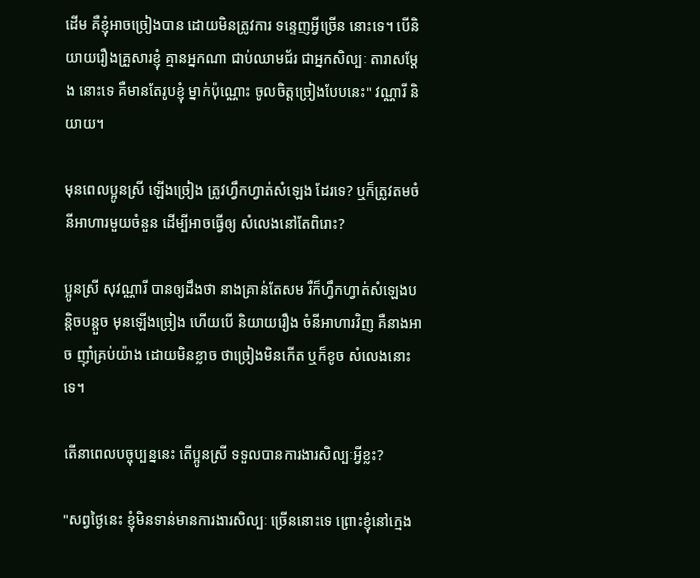ដើម គឺខ្ញុំអាចច្រៀងបាន ដោយមិនត្រូវការ ទន្ទេញអ្វីច្រើន នោះទេ។ បើនិយាយរឿងគ្រួសារខ្ញុំ គ្មានអ្នកណា ជាប់ឈាមជ័រ ជាអ្នកសិល្បៈ តារាសម្តែង នោះទេ គឺមានតែរូបខ្ញុំ ម្នាក់ប៉ុណ្ណោះ ចូលចិត្តច្រៀងបែបនេះ" វណ្ណារី និយាយ។

មុនពេលប្អូនស្រី ឡើងច្រៀង ត្រូវហ្វឹកហ្វាត់សំឡេង ដែរទេ? ឬក៏ត្រូវតមចំនីអាហារមួយចំនួន ដើម្បីអាចធ្វើឲ្យ សំលេងនៅតែពិរោះ?

ប្អូនស្រី សុវណ្ណារី បានឲ្យដឹងថា នាងគ្រាន់តែសម រឺក៏ហ្វឹកហ្វាត់សំឡេងបន្តិចបន្តួច មុនឡើងច្រៀង ហើយបើ និយាយរឿង ចំនីអាហារវិញ គឺនាងអាច ញ៉ាំគ្រប់យ៉ាង ដោយមិនខ្លាច ថាច្រៀងមិនកើត ឬក៏ខូច សំលេងនោះទេ។

តើនាពេលបច្ចុប្បន្ននេះ តើប្អូនស្រី ទទួលបានការងារសិល្បៈអ្វីខ្លះ?

"សព្វថ្ងៃនេះ ខ្ញុំមិនទាន់មានការងារសិល្បៈ ច្រើននោះទេ ព្រោះខ្ញុំនៅក្មេង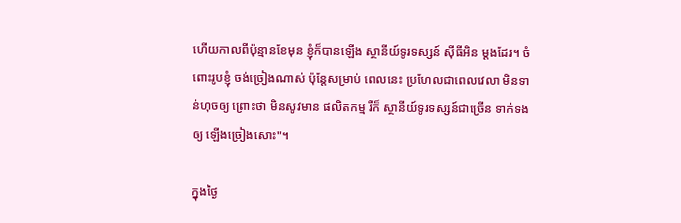ហើយកាលពីប៉ុន្មានខែមុន ខ្ញុំក៏បានឡើង ស្ថានីយ៍ទូរទស្សន៍ ស៊ីធីអិន ម្តងដែរ។ ចំពោះរូបខ្ញុំ ចង់ច្រៀងណាស់ ប៉ុន្តែសម្រាប់ ពេលនេះ ប្រហែលជាពេលវេលា មិនទាន់ហុចឲ្យ ព្រោះថា មិនសូវមាន ផលិតកម្ម រឺក៏ ស្ថានីយ៍ទូរទស្សន៍ជាច្រើន ទាក់ទងឲ្យ ឡើងច្រៀងសោះ"។

ក្នុងថ្ងៃ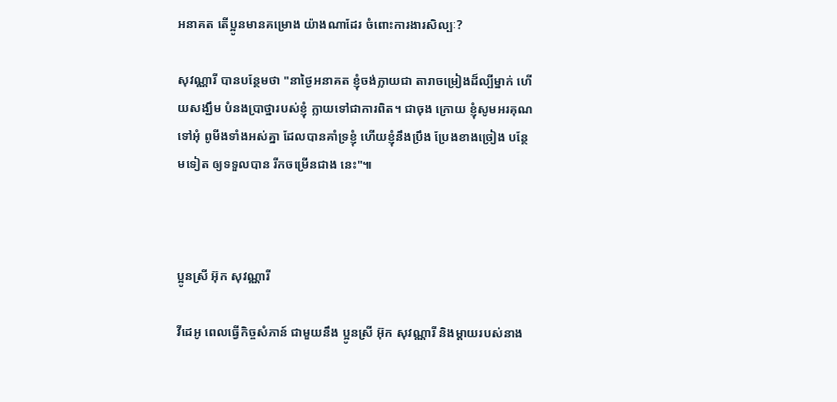អនាគត តើប្អូនមានគម្រោង យ៉ាងណាដែរ ចំពោះការងារសិល្បៈ?

សុវណ្ណារី បានបន្ថែមថា "នាថ្ងៃអនាគត ខ្ញុំចង់ក្លាយជា តារាចម្រៀងដ៏ល្បីម្នាក់ ហើយសង្ឃឹម បំនងប្រាថ្នារបស់ខ្ញុំ ក្លាយទៅជាការពិត។ ជាចុង ក្រោយ ខ្ញុំសូមអរគុណ ទៅអុំ ពូមីងទាំងអស់គ្នា ដែលបានគាំទ្រខ្ញុំ ហើយខ្ញុំនឹងប្រឹង ប្រែងខាងច្រៀង បន្ថែមទៀត ឲ្យទទួលបាន រីកចម្រើនជាង នេះ"៕



ប្អូនស្រី អ៊ុក សុវណ្ណារី

វីដេអូ ពេលធ្វើកិច្ចសំភាន៍ ជាមួយនឹង ប្អូនស្រី អ៊ុក សុវណ្ណារី និងម្ដាយរបស់នាង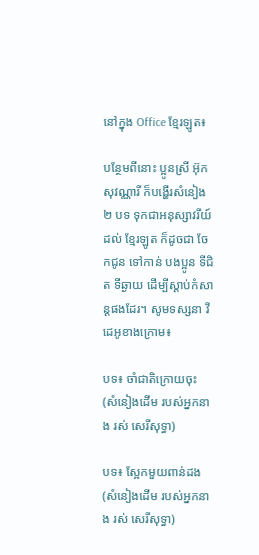នៅក្នុង Office ខ្មែរឡូត៖

បន្ថែមពីនោះ ប្អូនស្រី អ៊ុក សុវណ្ណារី ក៏បង្ហើរសំនៀង ២ បទ ទុកជាអនុស្សាវរីយ៍ដល់ ខ្មែរឡូត ក៏ដូចជា ចែកជូន ទៅកាន់ បងប្អូន ទីជិត ទីឆ្ងាយ ដើម្បីស្ដាប់កំសាន្ដផងដែរ។ សូមទស្សនា វីដេអូខាងក្រោម៖

បទ៖ ចាំជាតិក្រោយចុះ (សំនៀងដើម របស់អ្នកនាង រស់ សេរីសុទ្ធា)

បទ៖ ស្អែកមួយពាន់ដង (សំនៀងដើម របស់អ្នកនាង រស់ សេរីសុទ្ធា)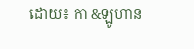ដោយ៖ កា &ឡូហាន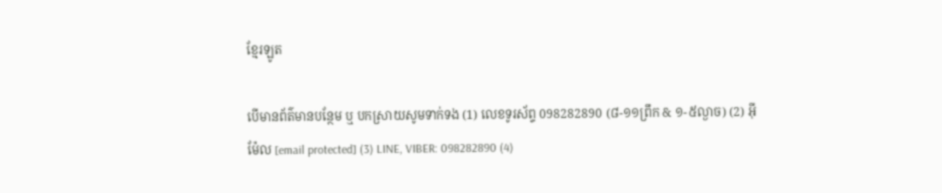ខ្មែរឡូត

បើមានព័ត៌មានបន្ថែម ឬ បកស្រាយសូមទាក់ទង (1) លេខទូរស័ព្ទ 098282890 (៨-១១ព្រឹក & ១-៥ល្ងាច) (2) អ៊ីម៉ែល [email protected] (3) LINE, VIBER: 098282890 (4)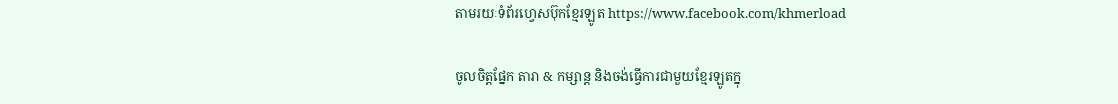តាមរយៈទំព័រហ្វេសប៊ុកខ្មែរឡូត https://www.facebook.com/khmerload

ចូលចិត្តផ្នែក តារា & កម្សាន្ដ និងចង់ធ្វើការជាមួយខ្មែរឡូតក្នុ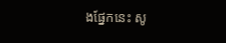ងផ្នែកនេះ សូ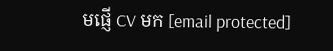មផ្ញើ CV មក [email protected]